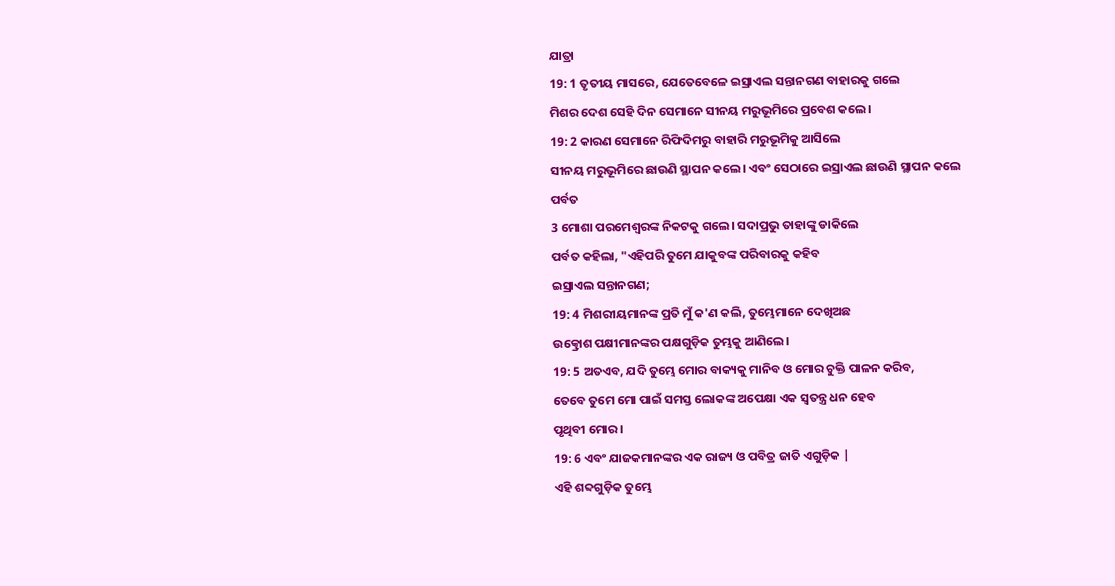ଯାତ୍ରା
19: 1 ତୃତୀୟ ମାସରେ, ଯେତେବେଳେ ଇସ୍ରାଏଲ ସନ୍ତାନଗଣ ବାହାରକୁ ଗଲେ
ମିଶର ଦେଶ ସେହି ଦିନ ସେମାନେ ସୀନୟ ମରୁଭୂମିରେ ପ୍ରବେଶ କଲେ।
19: 2 କାରଣ ସେମାନେ ରିଫିଦିମରୁ ବାହାରି ମରୁଭୂମିକୁ ଆସିଲେ
ସୀନୟ ମରୁଭୂମିରେ ଛାଉଣି ସ୍ଥାପନ କଲେ। ଏବଂ ସେଠାରେ ଇସ୍ରାଏଲ ଛାଉଣି ସ୍ଥାପନ କଲେ
ପର୍ବତ
3 ମୋଶା ପରମେଶ୍ୱରଙ୍କ ନିକଟକୁ ଗଲେ। ସଦାପ୍ରଭୁ ତାହାଙ୍କୁ ଡାକିଲେ
ପର୍ବତ କହିଲା, "ଏହିପରି ତୁମେ ଯାକୁବଙ୍କ ପରିବାରକୁ କହିବ
ଇସ୍ରାଏଲ ସନ୍ତାନଗଣ;
19: 4 ମିଶରୀୟମାନଙ୍କ ପ୍ରତି ମୁଁ କ'ଣ କଲି, ତୁମ୍ଭେମାନେ ଦେଖିଅଛ
ଉତ୍କ୍ରୋଶ ପକ୍ଷୀମାନଙ୍କର ପକ୍ଷଗୁଡ଼ିକ ତୁମ୍ଭକୁ ଆଣିଲେ।
19: 5 ଅତଏବ, ଯଦି ତୁମ୍ଭେ ମୋର ବାକ୍ୟକୁ ମାନିବ ଓ ମୋର ଚୁକ୍ତି ପାଳନ କରିବ,
ତେବେ ତୁମେ ମୋ ପାଇଁ ସମସ୍ତ ଲୋକଙ୍କ ଅପେକ୍ଷା ଏକ ସ୍ୱତନ୍ତ୍ର ଧନ ହେବ
ପୃଥିବୀ ମୋର।
19: 6 ଏବଂ ଯାଜକମାନଙ୍କର ଏକ ରାଜ୍ୟ ଓ ପବିତ୍ର ଜାତି ଏଗୁଡ଼ିକ |
ଏହି ଶବ୍ଦଗୁଡ଼ିକ ତୁମ୍ଭେ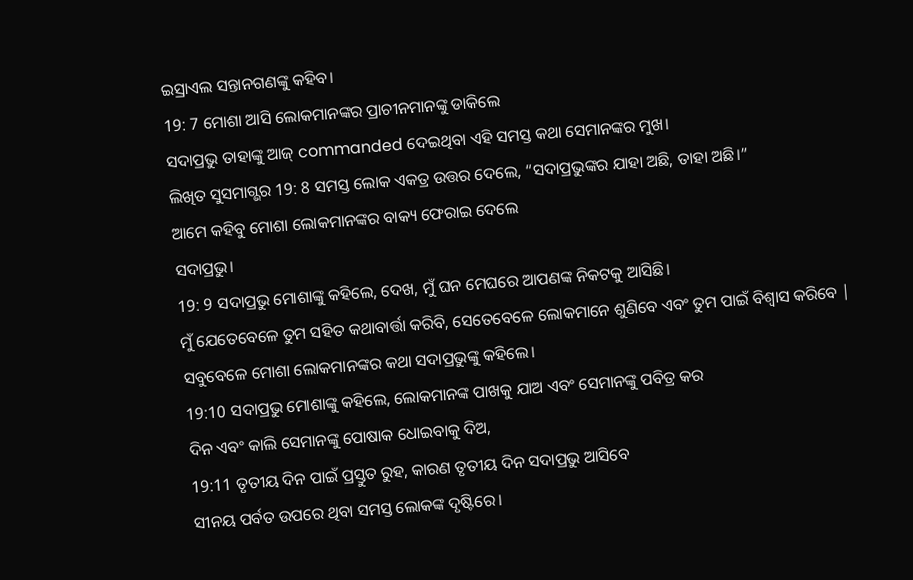ଇସ୍ରାଏଲ ସନ୍ତାନଗଣଙ୍କୁ କହିବ।
19: 7 ମୋଶା ଆସି ଲୋକମାନଙ୍କର ପ୍ରାଚୀନମାନଙ୍କୁ ଡାକିଲେ
ସଦାପ୍ରଭୁ ତାହାଙ୍କୁ ଆଜ୍ commanded ଦେଇଥିବା ଏହି ସମସ୍ତ କଥା ସେମାନଙ୍କର ମୁଖ।
ଲିଖିତ ସୁସମାଗ୍ଭର 19: 8 ସମସ୍ତ ଲୋକ ଏକତ୍ର ଉତ୍ତର ଦେଲେ, “ସଦାପ୍ରଭୁଙ୍କର ଯାହା ଅଛି, ତାହା ଅଛି।”
ଆମେ କହିବୁ ମୋଶା ଲୋକମାନଙ୍କର ବାକ୍ୟ ଫେରାଇ ଦେଲେ
ସଦାପ୍ରଭୁ।
19: 9 ସଦାପ୍ରଭୁ ମୋଶାଙ୍କୁ କହିଲେ, ଦେଖ, ମୁଁ ଘନ ମେଘରେ ଆପଣଙ୍କ ନିକଟକୁ ଆସିଛି।
ମୁଁ ଯେତେବେଳେ ତୁମ ସହିତ କଥାବାର୍ତ୍ତା କରିବି, ସେତେବେଳେ ଲୋକମାନେ ଶୁଣିବେ ଏବଂ ତୁମ ପାଇଁ ବିଶ୍ୱାସ କରିବେ |
ସବୁବେଳେ ମୋଶା ଲୋକମାନଙ୍କର କଥା ସଦାପ୍ରଭୁଙ୍କୁ କହିଲେ।
19:10 ସଦାପ୍ରଭୁ ମୋଶାଙ୍କୁ କହିଲେ, ଲୋକମାନଙ୍କ ପାଖକୁ ଯାଅ ଏବଂ ସେମାନଙ୍କୁ ପବିତ୍ର କର
ଦିନ ଏବଂ କାଲି ସେମାନଙ୍କୁ ପୋଷାକ ଧୋଇବାକୁ ଦିଅ,
19:11 ତୃତୀୟ ଦିନ ପାଇଁ ପ୍ରସ୍ତୁତ ରୁହ, କାରଣ ତୃତୀୟ ଦିନ ସଦାପ୍ରଭୁ ଆସିବେ
ସୀନୟ ପର୍ବତ ଉପରେ ଥିବା ସମସ୍ତ ଲୋକଙ୍କ ଦୃଷ୍ଟିରେ।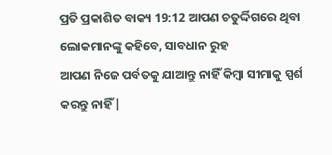ପ୍ରତି ପ୍ରକାଶିତ ବାକ୍ୟ 19:12 ଆପଣ ଚତୁର୍ଦ୍ଦିଗରେ ଥିବା ଲୋକମାନଙ୍କୁ କହିବେ, ସାବଧାନ ରୁହ
ଆପଣ ନିଜେ ପର୍ବତକୁ ଯାଆନ୍ତୁ ନାହିଁ କିମ୍ବା ସୀମାକୁ ସ୍ପର୍ଶ କରନ୍ତୁ ନାହିଁ |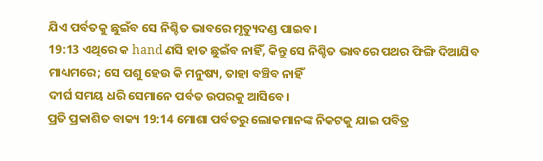ଯିଏ ପର୍ବତକୁ ଛୁଇଁବ ସେ ନିଶ୍ଚିତ ଭାବରେ ମୃତ୍ୟୁଦଣ୍ଡ ପାଇବ।
19:13 ଏଥିରେ କ hand ଣସି ହାତ ଛୁଇଁବ ନାହିଁ, କିନ୍ତୁ ସେ ନିଶ୍ଚିତ ଭାବରେ ପଥର ଫିଙ୍ଗି ଦିଆଯିବ
ମାଧ୍ୟମରେ; ସେ ପଶୁ ହେଉ କି ମନୁଷ୍ୟ, ତାହା ବଞ୍ଚିବ ନାହିଁ
ଦୀର୍ଘ ସମୟ ଧରି ସେମାନେ ପର୍ବତ ଉପରକୁ ଆସିବେ।
ପ୍ରତି ପ୍ରକାଶିତ ବାକ୍ୟ 19:14 ମୋଶା ପର୍ବତରୁ ଲୋକମାନଙ୍କ ନିକଟକୁ ଯାଇ ପବିତ୍ର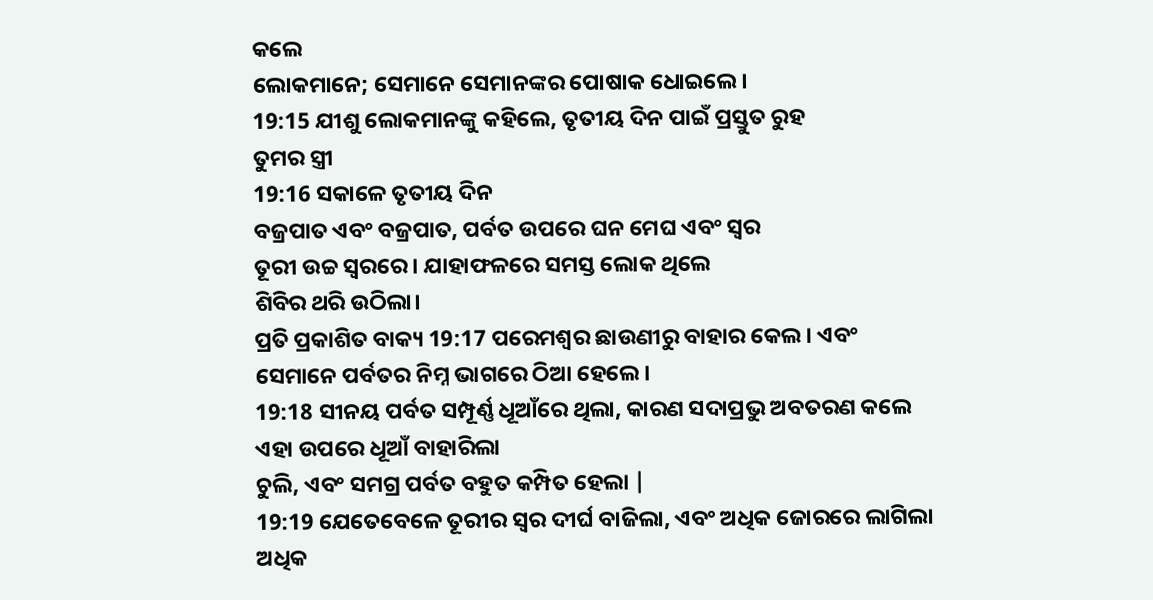କଲେ
ଲୋକମାନେ; ସେମାନେ ସେମାନଙ୍କର ପୋଷାକ ଧୋଇଲେ।
19:15 ଯୀଶୁ ଲୋକମାନଙ୍କୁ କହିଲେ, ତୃତୀୟ ଦିନ ପାଇଁ ପ୍ରସ୍ତୁତ ରୁହ
ତୁମର ସ୍ତ୍ରୀ
19:16 ସକାଳେ ତୃତୀୟ ଦିନ
ବଜ୍ରପାତ ଏବଂ ବଜ୍ରପାତ, ପର୍ବତ ଉପରେ ଘନ ମେଘ ଏବଂ ସ୍ୱର
ତୂରୀ ଉଚ୍ଚ ସ୍ୱରରେ। ଯାହାଫଳରେ ସମସ୍ତ ଲୋକ ଥିଲେ
ଶିବିର ଥରି ଉଠିଲା।
ପ୍ରତି ପ୍ରକାଶିତ ବାକ୍ୟ 19:17 ପରେମଶ୍ବର ଛାଉଣୀରୁ ବାହାର କେଲ। ଏବଂ
ସେମାନେ ପର୍ବତର ନିମ୍ନ ଭାଗରେ ଠିଆ ହେଲେ।
19:18 ସୀନୟ ପର୍ବତ ସମ୍ପୂର୍ଣ୍ଣ ଧୂଆଁରେ ଥିଲା, କାରଣ ସଦାପ୍ରଭୁ ଅବତରଣ କଲେ
ଏହା ଉପରେ ଧୂଆଁ ବାହାରିଲା
ଚୁଲି, ଏବଂ ସମଗ୍ର ପର୍ବତ ବହୁତ କମ୍ପିତ ହେଲା |
19:19 ଯେତେବେଳେ ତୂରୀର ସ୍ୱର ଦୀର୍ଘ ବାଜିଲା, ଏବଂ ଅଧିକ ଜୋରରେ ଲାଗିଲା
ଅଧିକ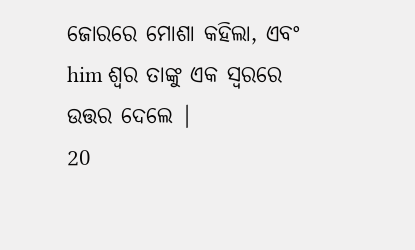ଜୋରରେ ମୋଶା କହିଲା, ଏବଂ him ଶ୍ବର ତାଙ୍କୁ ଏକ ସ୍ୱରରେ ଉତ୍ତର ଦେଲେ |
20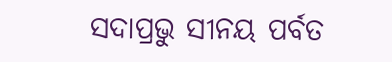ସଦାପ୍ରଭୁ ସୀନୟ ପର୍ବତ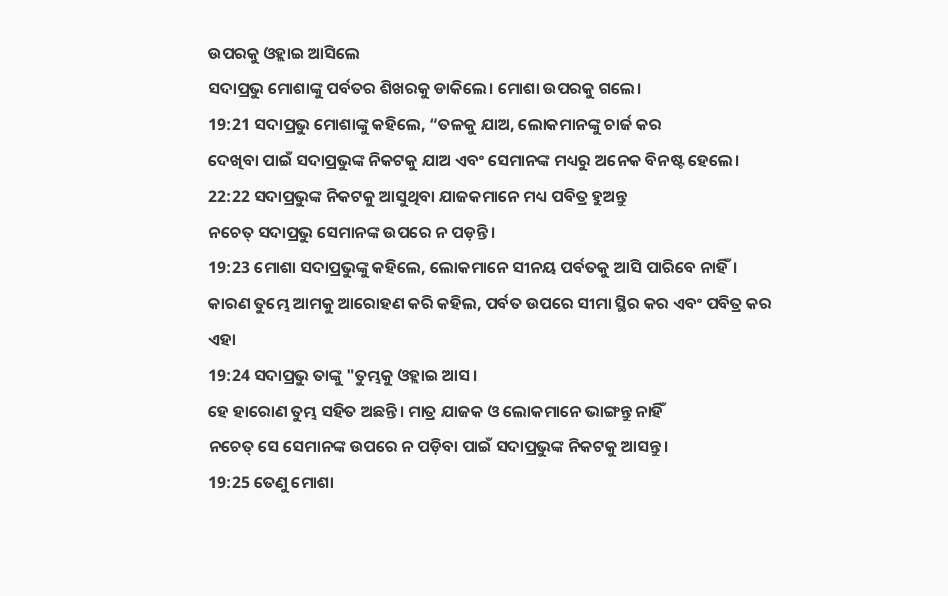ଉପରକୁ ଓହ୍ଲାଇ ଆସିଲେ
ସଦାପ୍ରଭୁ ମୋଶାଙ୍କୁ ପର୍ବତର ଶିଖରକୁ ଡାକିଲେ। ମୋଶା ଉପରକୁ ଗଲେ।
19:21 ସଦାପ୍ରଭୁ ମୋଶାଙ୍କୁ କହିଲେ, “ତଳକୁ ଯାଅ, ଲୋକମାନଙ୍କୁ ଚାର୍ଜ କର
ଦେଖିବା ପାଇଁ ସଦାପ୍ରଭୁଙ୍କ ନିକଟକୁ ଯାଅ ଏବଂ ସେମାନଙ୍କ ମଧ୍ୟରୁ ଅନେକ ବିନଷ୍ଟ ହେଲେ।
22:22 ସଦାପ୍ରଭୁଙ୍କ ନିକଟକୁ ଆସୁଥିବା ଯାଜକମାନେ ମଧ୍ୟ ପବିତ୍ର ହୁଅନ୍ତୁ
ନଚେତ୍ ସଦାପ୍ରଭୁ ସେମାନଙ୍କ ଉପରେ ନ ପଡ଼ନ୍ତି।
19:23 ମୋଶା ସଦାପ୍ରଭୁଙ୍କୁ କହିଲେ, ଲୋକମାନେ ସୀନୟ ପର୍ବତକୁ ଆସି ପାରିବେ ନାହିଁ।
କାରଣ ତୁମ୍ଭେ ଆମକୁ ଆରୋହଣ କରି କହିଲ, ପର୍ବତ ଉପରେ ସୀମା ସ୍ଥିର କର ଏବଂ ପବିତ୍ର କର
ଏହା
19:24 ସଦାପ୍ରଭୁ ତାଙ୍କୁ "ତୁମ୍ଭକୁ ଓହ୍ଲାଇ ଆସ।
ହେ ହାରୋଣ ତୁମ୍ଭ ସହିତ ଅଛନ୍ତି। ମାତ୍ର ଯାଜକ ଓ ଲୋକମାନେ ଭାଙ୍ଗନ୍ତୁ ନାହିଁ
ନଚେତ୍ ସେ ସେମାନଙ୍କ ଉପରେ ନ ପଡ଼ିବା ପାଇଁ ସଦାପ୍ରଭୁଙ୍କ ନିକଟକୁ ଆସନ୍ତୁ।
19:25 ତେଣୁ ମୋଶା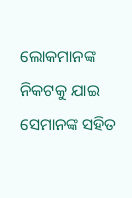ଲୋକମାନଙ୍କ ନିକଟକୁ ଯାଇ ସେମାନଙ୍କ ସହିତ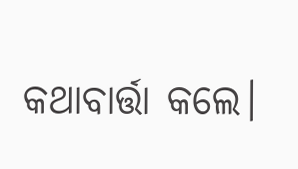କଥାବାର୍ତ୍ତା କଲେ।